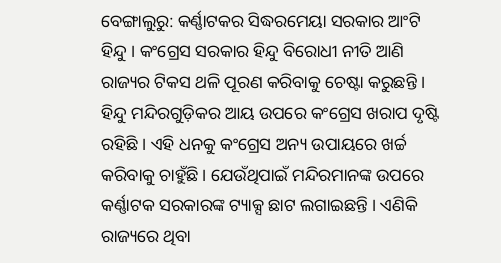ବେଙ୍ଗାଲୁରୁ: କର୍ଣ୍ଣାଟକର ସିଦ୍ଧରମେୟା ସରକାର ଆଂଟି ହିନ୍ଦୁ । କଂଗ୍ରେସ ସରକାର ହିନ୍ଦୁ ବିରୋଧୀ ନୀତି ଆଣି ରାଜ୍ୟର ଟିକସ ଥଳି ପୂରଣ କରିବାକୁ ଚେଷ୍ଟା କରୁଛନ୍ତି । ହିନ୍ଦୁ ମନ୍ଦିରଗୁଡ଼ିକର ଆୟ ଉପରେ କଂଗ୍ରେସ ଖରାପ ଦୃଷ୍ଟି ରହିଛି । ଏହି ଧନକୁ କଂଗ୍ରେସ ଅନ୍ୟ ଉପାୟରେ ଖର୍ଚ୍ଚ କରିବାକୁ ଚାହୁଁଛି । ଯେଉଁଥିପାଇଁ ମନ୍ଦିରମାନଙ୍କ ଉପରେ କର୍ଣ୍ଣାଟକ ସରକାରଙ୍କ ଟ୍ୟାକ୍ସ ଛାଟ ଲଗାଇଛନ୍ତି । ଏଣିକି ରାଜ୍ୟରେ ଥିବା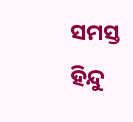ସମସ୍ତ ହିନ୍ଦୁ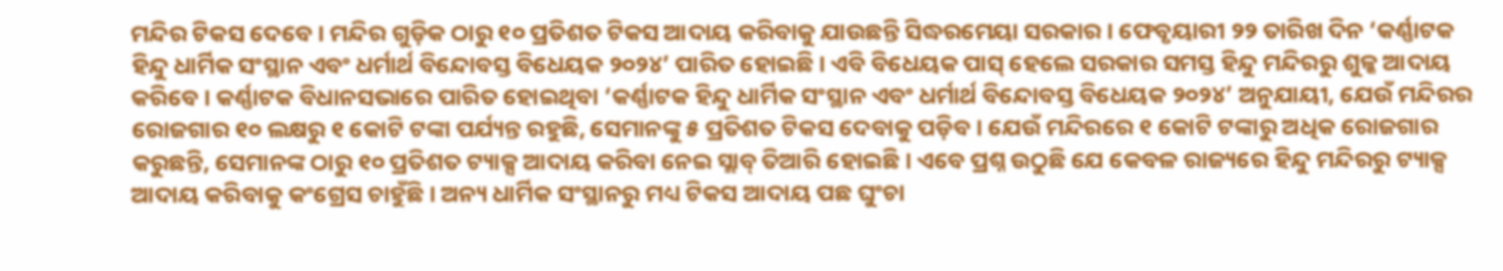ମନ୍ଦିର ଟିକସ ଦେବେ । ମନ୍ଦିର ଗୁଡ଼ିକ ଠାରୁ ୧୦ ପ୍ରତିଶତ ଟିକସ ଆଦାୟ କରିବାକୁ ଯାଉଛନ୍ତି ସିଦ୍ଧରମେୟା ସରକାର । ଫେବୃୟାରୀ ୨୨ ତାରିଖ ଦିନ ‘କର୍ଣ୍ଣାଟକ ହିନ୍ଦୁ ଧାର୍ମିକ ସଂସ୍ଥାନ ଏବଂ ଧର୍ମାର୍ଥ ବିନ୍ଦୋବସ୍ତ ବିଧେୟକ ୨୦୨୪’ ପାରିତ ହୋଇଛି । ଏବି ବିଧେୟକ ପାସ୍ ହେଲେ ସରକାର ସମସ୍ତ ହିନ୍ଦୁ ମନ୍ଦିରରୁ ଶୁଳ୍କ ଆଦାୟ କରିବେ । କର୍ଣ୍ଣାଟକ ବିଧାନସଭାରେ ପାରିତ ହୋଇଥିବା ‘କର୍ଣ୍ଣାଟକ ହିନ୍ଦୁ ଧାର୍ମିକ ସଂସ୍ଥାନ ଏବଂ ଧର୍ମାର୍ଥ ବିନ୍ଦୋବସ୍ତ ବିଧେୟକ ୨୦୨୪’ ଅନୁଯାୟୀ, ଯେଉଁ ମନ୍ଦିରର ରୋଜଗାର ୧୦ ଲକ୍ଷରୁ ୧ କୋଟି ଟଙ୍କା ପର୍ଯ୍ୟନ୍ତ ରହୁଛି, ସେମାନଙ୍କୁ ୫ ପ୍ରତିଶତ ଟିକସ ଦେବାକୁ ପଡ଼ିବ । ଯେଉଁ ମନ୍ଦିରରେ ୧ କୋଟି ଟଙ୍କାରୁ ଅଧିକ ରୋଜଗାର କରୁଛନ୍ତି, ସେମାନଙ୍କ ଠାରୁ ୧୦ ପ୍ରତିଶତ ଟ୍ୟାକ୍ସ ଆଦାୟ କରିବା ନେଇ ସ୍ଲାବ୍ ତିଆରି ହୋଇଛି । ଏବେ ପ୍ରଶ୍ନ ଉଠୁଛି ଯେ କେବଳ ରାଜ୍ୟରେ ହିନ୍ଦୁ ମନ୍ଦିରରୁ ଟ୍ୟାକ୍ସ ଆଦାୟ କରିବାକୁ କଂଗ୍ରେସ ଚାହୁଁଛି । ଅନ୍ୟ ଧାର୍ମିକ ସଂସ୍ଥାନରୁ ମଧ୍ୟ ଟିକସ ଆଦାୟ ପଛ ଘୁଂଚା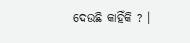ଦେଉଛି କାହିଁକି ? ।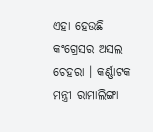ଏହା ହେଉଛି କଂଗ୍ରେସର ଅସଲ ଚେହରା । କର୍ଣ୍ଣାଟକ ମନ୍ତ୍ରୀ ରାମାଲିଙ୍ଗା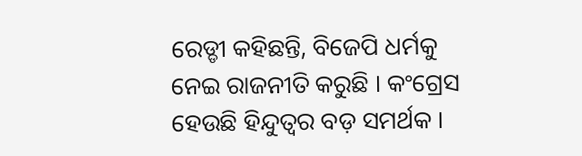ରେଡ୍ଡୀ କହିଛନ୍ତି, ବିଜେପି ଧର୍ମକୁ ନେଇ ରାଜନୀତି କରୁଛି । କଂଗ୍ରେସ ହେଉଛି ହିନ୍ଦୁତ୍ୱର ବଡ଼ ସମର୍ଥକ ।